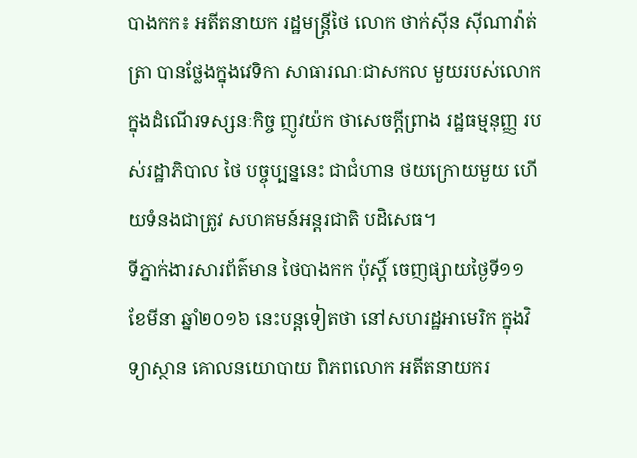បាងកក៖ អតីតនាយក រដ្ឋមន្រ្តីថៃ លោក ថាក់ស៊ីន ស៊ីណាវ៉ាត់ត្រា បានថ្លែងក្នុងវេទិកា សាធារណៈជាសកល មួយរបស់លោក ក្នុងដំណើរទស្សនៈកិច្ច ញូវយ៉ក ថាសេចក្តីព្រាង រដ្ឋធម្មនុញ្ញ របស់រដ្ឋាភិបាល ថៃ បច្ចុប្បន្ននេះ ជាជំហាន ថយក្រោយមួយ ហើយទំនងជាត្រូវ សហគមន៍អន្ដរជាតិ បដិសេធ។
ទីភ្នាក់ងារសារព័ត៌មាន ថៃបាងកក ប៉ុស្ដិ៍ ចេញផ្សាយថ្ងៃទី១១ ខែមីនា ឆ្នាំ២០១៦ នេះបន្ដទៀតថា នៅសហរដ្ឋអាមេរិក ក្នុងវិទ្យាស្ថាន គោលនយោបាយ ពិភពលោក អតីតនាយករ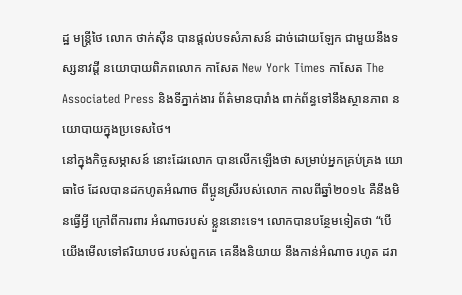ដ្ឋ មន្រ្តីថៃ លោក ថាក់ស៊ីន បានផ្ដល់បទសំភាសន៍ ដាច់ដោយឡែក ជាមួយនឹងទស្សនាវដ្ដី នយោបាយពិភពលោក កាសែត New York Times កាសែត The Associated Press និងទីភ្នាក់ងារ ព័ត៌មានបារាំង ពាក់ព័ន្ធទៅនឹងស្ថានភាព នយោបាយក្នុងប្រទេសថៃ។
នៅក្នុងកិច្ចសម្ភាសន៍ នោះដែរលោក បានលើកឡើងថា សម្រាប់អ្នកគ្រប់គ្រង យោធាថៃ ដែលបានដកហូតអំណាច ពីប្អូនស្រីរបស់លោក កាលពីឆ្នាំ២០១៤ គឺនឹងមិនធ្វើអ្វី ក្រៅពីការពារ អំណាចរបស់ ខ្លួននោះទេ។ លោកបានបន្ថែមទៀតថា “បើយើងមើលទៅឥរិយាបថ របស់ពួកគេ គេនឹងនិយាយ នឹងកាន់អំណាច រហូត ដរា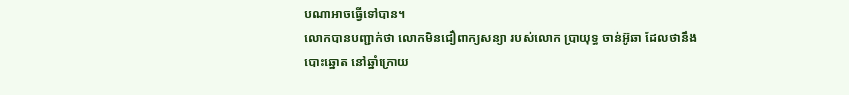បណាអាចធ្វើទៅបាន។
លោកបានបញ្ជាក់ថា លោកមិនជឿពាក្យសន្យា របស់លោក ប្រាយុទ្ធ ចាន់អ៊ូឆា ដែលថានឹងបោះឆ្នោត នៅឆ្នាំក្រោយ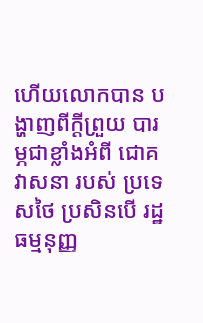ហើយលោកបាន បង្ហាញពីក្ដីព្រួយ បារម្ភជាខ្លាំងអំពី ជោគវាសនា របស់ ប្រទេសថៃ ប្រសិនបើ រដ្ឋធម្មនុញ្ញ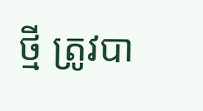ថ្មី ត្រូវបា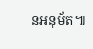នអនុម័ត៕